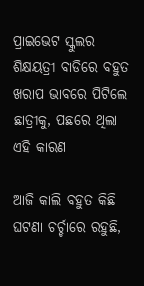ପ୍ରାଇଭେଟ ସ୍କୁଲର ଶିକ୍ଷୟତ୍ରୀ ବାଡିରେ ବହୁତ ଖରାପ ଭାବରେ ପିଟିଲେ ଛାତ୍ରୀକୁ, ପଛରେ ଥିଲା ଏହି କାରଣ

ଆଜି କାଲି ବହୁତ କିଛି ଘଟଣା ଚର୍ଚ୍ଚାରେ ରହୁଛି,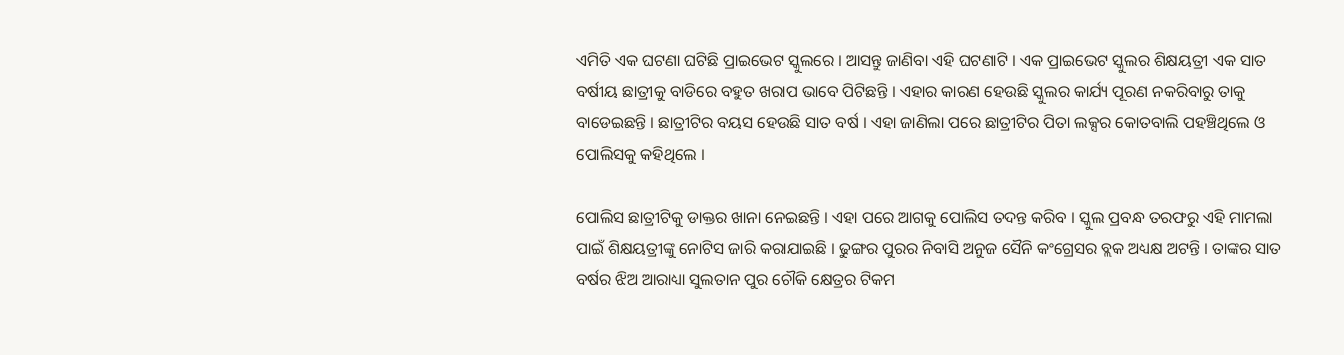ଏମିତି ଏକ ଘଟଣା ଘଟିଛି ପ୍ରାଇଭେଟ ସ୍କୁଲରେ । ଆସନ୍ତୁ ଜାଣିବା ଏହି ଘଟଣାଟି । ଏକ ପ୍ରାଇଭେଟ ସ୍କୁଲର ଶିକ୍ଷୟତ୍ରୀ ଏକ ସାତ ବର୍ଷୀୟ ଛାତ୍ରୀକୁ ବାଡିରେ ବହୁତ ଖରାପ ଭାବେ ପିଟିଛନ୍ତି । ଏହାର କାରଣ ହେଉଛି ସ୍କୁଲର କାର୍ଯ୍ୟ ପୂରଣ ନକରିବାରୁ ତାକୁ ବାଡେଇଛନ୍ତି । ଛାତ୍ରୀଟିର ବୟସ ହେଉଛି ସାତ ବର୍ଷ । ଏହା ଜାଣିଲା ପରେ ଛାତ୍ରୀଟିର ପିତା ଲକ୍ସର କୋତବାଲି ପହଞ୍ଚିଥିଲେ ଓ ପୋଲିସକୁ କହିଥିଲେ ।

ପୋଲିସ ଛାତ୍ରୀଟିକୁ ଡାକ୍ତର ଖାନା ନେଇଛନ୍ତି । ଏହା ପରେ ଆଗକୁ ପୋଲିସ ତଦନ୍ତ କରିବ । ସ୍କୁଲ ପ୍ରବନ୍ଧ ତରଫରୁ ଏହି ମାମଲା ପାଇଁ ଶିକ୍ଷୟତ୍ରୀଙ୍କୁ ନୋଟିସ ଜାରି କରାଯାଇଛି । ଢୁଙ୍ଗର ପୁରର ନିବାସି ଅନୁଜ ସୈନି କଂଗ୍ରେସର ବ୍ଲକ ଅଧ୍ୟକ୍ଷ ଅଟନ୍ତି । ତାଙ୍କର ସାତ ବର୍ଷର ଝିଅ ଆରାଧ୍ୟା ସୁଲତାନ ପୁର ଚୌକି କ୍ଷେତ୍ରର ଟିକମ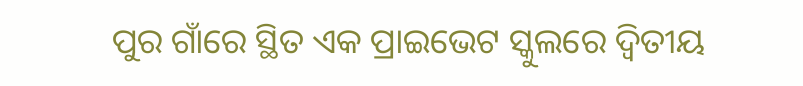ପୁର ଗାଁରେ ସ୍ଥିତ ଏକ ପ୍ରାଇଭେଟ ସ୍କୁଲରେ ଦ୍ଵିତୀୟ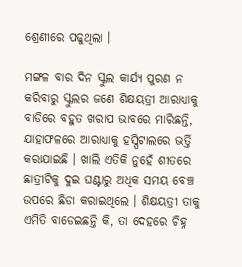ଶ୍ରେଣୀରେ ପଢୁଥିଲା ।

ମଙ୍ଗଳ ବାର ଦିନ ସ୍କୁଲ କାର୍ଯ୍ୟ ପୁରଣ ନ କରିବାରୁ ସ୍କୁଲର ଜଣେ ଶିକ୍ଷୟତ୍ରୀ ଆରାଧ୍ୟାକୁ ବାଡିରେ ବହୁତ ଖରାପ ଭାବରେ ମାରିଛନ୍ତି, ଯାହାଫଳରେ ଆରାଧ୍ୟାକୁ ହସ୍ପିଟାଲରେ ଭର୍ତ୍ତି କରାଯାଇଛି । ଖାଲି ଏତିକି ନୁହେଁ ଶୀତରେ ଛାତ୍ରୀଟିକୁ ଦୁଇ ଘଣ୍ଟାରୁ ଅଧିକ ସମୟ ବେଞ୍ଚ ଉପରେ ଛିଡା କରାଇଥିଲେ । ଶିକ୍ଷୟତ୍ରୀ ତାକୁ ଏମିତି ବାଡେଇଛନ୍ତି କି, ତା ଦେହରେ ଚିହ୍ନ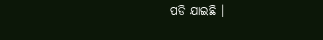ପଡି ଯାଇଛି ।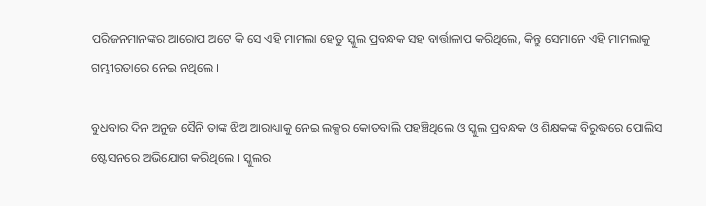ପରିଜନମାନଙ୍କର ଆରୋପ ଅଟେ କି ସେ ଏହି ମାମଲା ହେତୁ ସ୍କୁଲ ପ୍ରବନ୍ଧକ ସହ ବାର୍ତ୍ତାଳାପ କରିଥିଲେ, କିନ୍ତୁ ସେମାନେ ଏହି ମାମଲାକୁ ଗମ୍ଭୀରତାରେ ନେଇ ନଥିଲେ ।

ବୁଧବାର ଦିନ ଅନୁଜ ସୈନି ତାଙ୍କ ଝିଅ ଆରାଧ୍ୟାକୁ ନେଇ ଲକ୍ସର କୋତବାଲି ପହଞ୍ଚିଥିଲେ ଓ ସ୍କୁଲ ପ୍ରବନ୍ଧକ ଓ ଶିକ୍ଷକଙ୍କ ବିରୁଦ୍ଧରେ ପୋଲିସ ଷ୍ଟେସନରେ ଅଭିଯୋଗ କରିଥିଲେ । ସ୍କୁଲର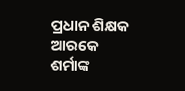ପ୍ରଧାନ ଶିକ୍ଷକ ଆରକେ ଶର୍ମାଙ୍କ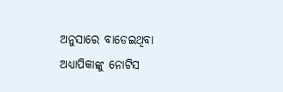ଅନୁସାରେ ବାଡେଇଥିବା ଅଧ୍ୟାପିକାଙ୍କୁ ନୋଟିସ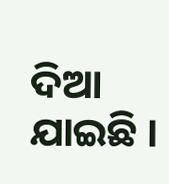ଦିଆ ଯାଇଛି ।